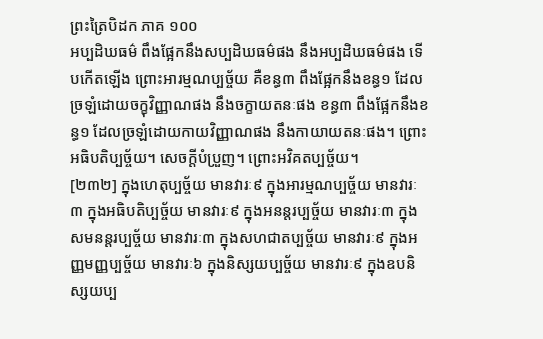ព្រះត្រៃបិដក ភាគ ១០០
អប្បដិឃធម៌ ពឹងផ្អែកនឹងសប្បដិឃធម៌ផង នឹងអប្បដិឃធម៌ផង ទើបកើតឡើង ព្រោះអារម្មណប្បច្ច័យ គឺខន្ធ៣ ពឹងផ្អែកនឹងខន្ធ១ ដែលច្រឡំដោយចក្ខុវិញ្ញាណផង នឹងចក្ខាយតនៈផង ខន្ធ៣ ពឹងផ្អែកនឹងខន្ធ១ ដែលច្រឡំដោយកាយវិញ្ញាណផង នឹងកាយាយតនៈផង។ ព្រោះអធិបតិប្បច្ច័យ។ សេចក្តីបំប្រួញ។ ព្រោះអវិគតប្បច្ច័យ។
[២៣២] ក្នុងហេតុប្បច្ច័យ មានវារៈ៩ ក្នុងអារម្មណប្បច្ច័យ មានវារៈ៣ ក្នុងអធិបតិប្បច្ច័យ មានវារៈ៩ ក្នុងអនន្តរប្បច្ច័យ មានវារៈ៣ ក្នុងសមនន្តរប្បច្ច័យ មានវារៈ៣ ក្នុងសហជាតប្បច្ច័យ មានវារៈ៩ ក្នុងអញ្ញមញ្ញប្បច្ច័យ មានវារៈ៦ ក្នុងនិស្សយប្បច្ច័យ មានវារៈ៩ ក្នុងឧបនិស្សយប្ប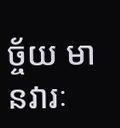ច្ច័យ មានវារៈ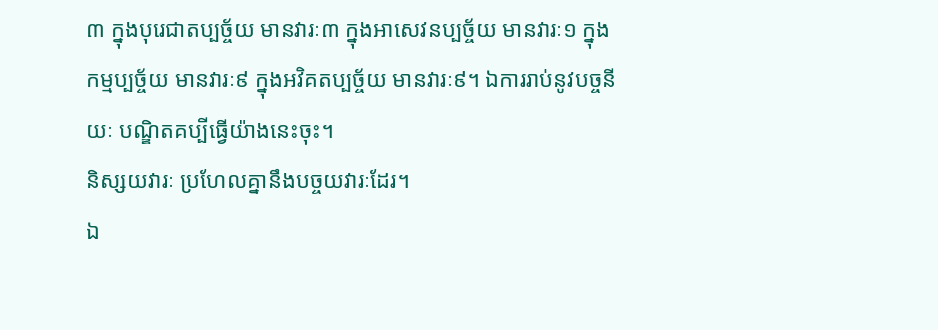៣ ក្នុងបុរេជាតប្បច្ច័យ មានវារៈ៣ ក្នុងអាសេវនប្បច្ច័យ មានវារៈ១ ក្នុងកម្មប្បច្ច័យ មានវារៈ៩ ក្នុងអវិគតប្បច្ច័យ មានវារៈ៩។ ឯការរាប់នូវបច្ចនីយៈ បណ្ឌិតគប្បីធ្វើយ៉ាងនេះចុះ។
និស្សយវារៈ ប្រហែលគ្នានឹងបច្ចយវារៈដែរ។
ឯ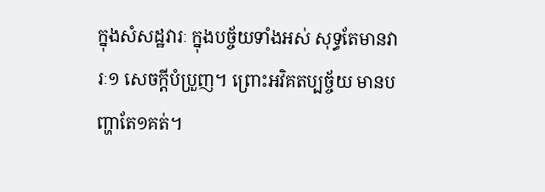ក្នុងសំសដ្ឋវារៈ ក្នុងបច្ច័យទាំងអស់ សុទ្ធតែមានវារៈ១ សេចក្តីបំប្រួញ។ ព្រោះអវិគតប្បច្ច័យ មានបញ្ហាតែ១គត់។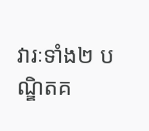វារៈទាំង២ បណ្ឌិតគ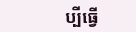ប្បីធ្វើ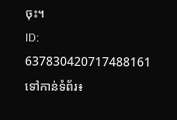ចុះ។
ID: 637830420717488161
ទៅកាន់ទំព័រ៖